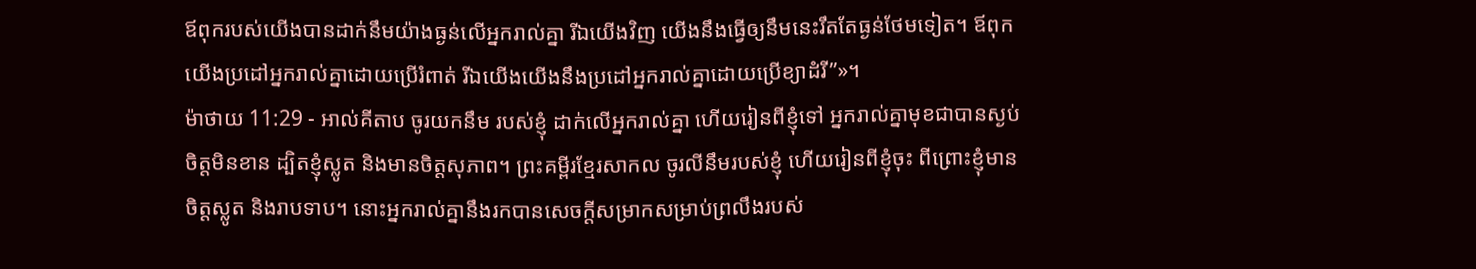ឪពុករបស់យើងបានដាក់នឹមយ៉ាងធ្ងន់លើអ្នករាល់គ្នា រីឯយើងវិញ យើងនឹងធ្វើឲ្យនឹមនេះរឹតតែធ្ងន់ថែមទៀត។ ឪពុកយើងប្រដៅអ្នករាល់គ្នាដោយប្រើរំពាត់ រីឯយើងយើងនឹងប្រដៅអ្នករាល់គ្នាដោយប្រើខ្យាដំរី”»។
ម៉ាថាយ 11:29 - អាល់គីតាប ចូរយកនឹម របស់ខ្ញុំ ដាក់លើអ្នករាល់គ្នា ហើយរៀនពីខ្ញុំទៅ អ្នករាល់គ្នាមុខជាបានស្ងប់ចិត្ដមិនខាន ដ្បិតខ្ញុំស្លូត និងមានចិត្ដសុភាព។ ព្រះគម្ពីរខ្មែរសាកល ចូរលីនឹមរបស់ខ្ញុំ ហើយរៀនពីខ្ញុំចុះ ពីព្រោះខ្ញុំមានចិត្តស្លូត និងរាបទាប។ នោះអ្នករាល់គ្នានឹងរកបានសេចក្ដីសម្រាកសម្រាប់ព្រលឹងរបស់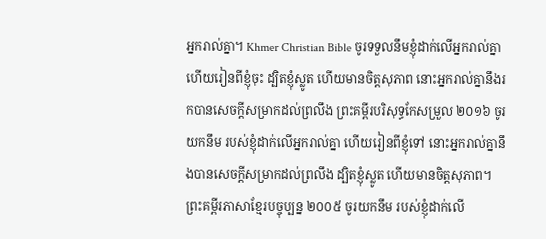អ្នករាល់គ្នា។ Khmer Christian Bible ចូរទទួលនឹមខ្ញុំដាក់លើអ្នករាល់គ្នា ហើយរៀនពីខ្ញុំចុះ ដ្បិតខ្ញុំស្លូត ហើយមានចិត្ដសុភាព នោះអ្នករាល់គ្នានឹងរកបានសេចក្ដីសម្រាកដល់ព្រលឹង ព្រះគម្ពីរបរិសុទ្ធកែសម្រួល ២០១៦ ចូរយកនឹម របស់ខ្ញុំដាក់លើអ្នករាល់គ្នា ហើយរៀនពីខ្ញុំទៅ នោះអ្នករាល់គ្នានឹងបានសេចក្តីសម្រាកដល់ព្រលឹង ដ្បិតខ្ញុំស្លូត ហើយមានចិត្តសុភាព។ ព្រះគម្ពីរភាសាខ្មែរបច្ចុប្បន្ន ២០០៥ ចូរយកនឹម របស់ខ្ញុំដាក់លើ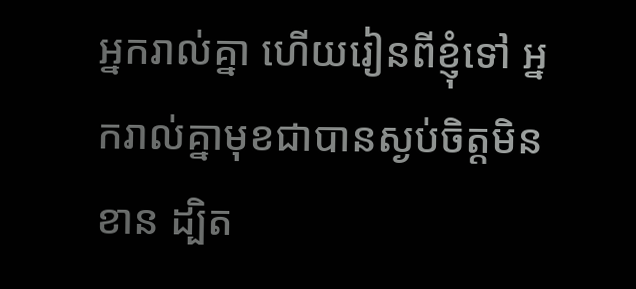អ្នករាល់គ្នា ហើយរៀនពីខ្ញុំទៅ អ្នករាល់គ្នាមុខជាបានស្ងប់ចិត្តមិនខាន ដ្បិត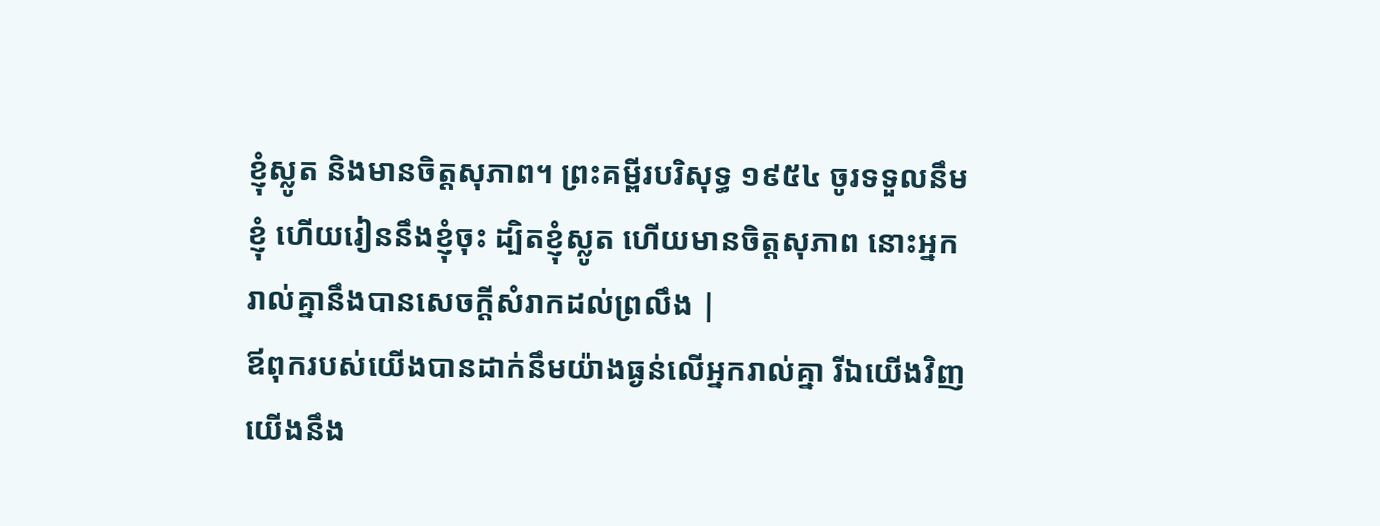ខ្ញុំស្លូត និងមានចិត្តសុភាព។ ព្រះគម្ពីរបរិសុទ្ធ ១៩៥៤ ចូរទទួលនឹមខ្ញុំ ហើយរៀននឹងខ្ញុំចុះ ដ្បិតខ្ញុំស្លូត ហើយមានចិត្តសុភាព នោះអ្នករាល់គ្នានឹងបានសេចក្ដីសំរាកដល់ព្រលឹង |
ឪពុករបស់យើងបានដាក់នឹមយ៉ាងធ្ងន់លើអ្នករាល់គ្នា រីឯយើងវិញ យើងនឹង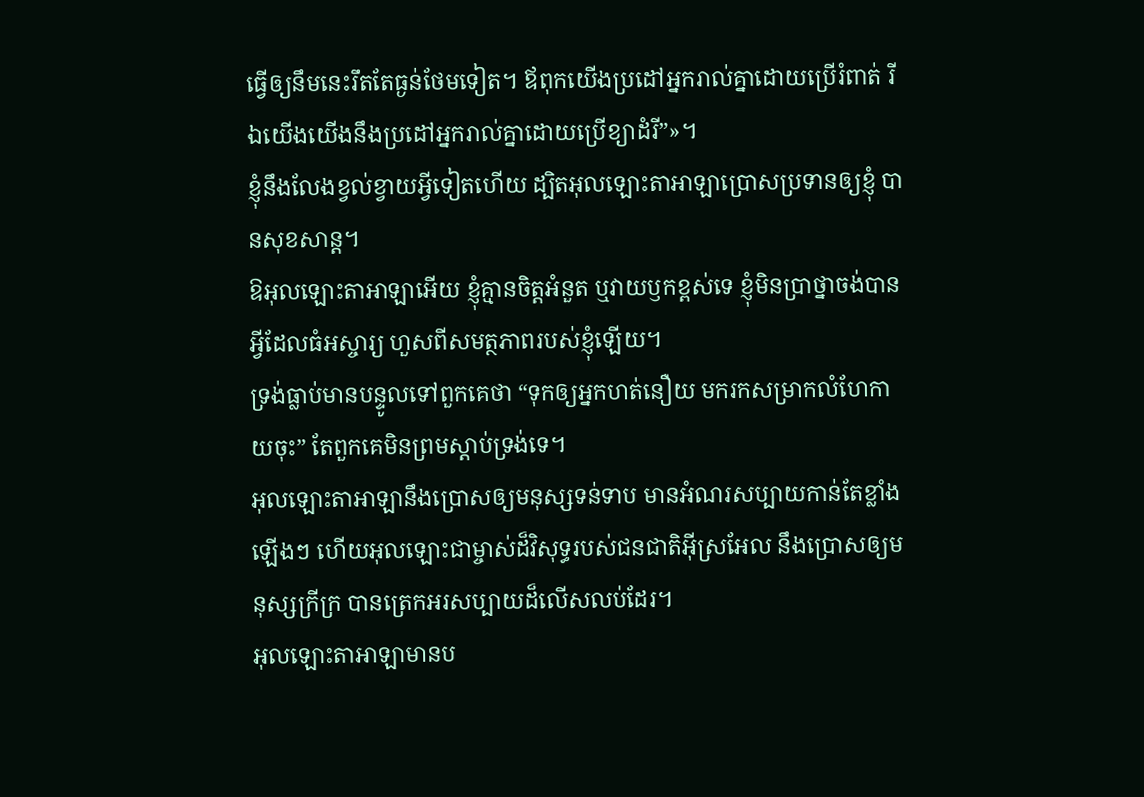ធ្វើឲ្យនឹមនេះរឹតតែធ្ងន់ថែមទៀត។ ឪពុកយើងប្រដៅអ្នករាល់គ្នាដោយប្រើរំពាត់ រីឯយើងយើងនឹងប្រដៅអ្នករាល់គ្នាដោយប្រើខ្យាដំរី”»។
ខ្ញុំនឹងលែងខ្វល់ខ្វាយអ្វីទៀតហើយ ដ្បិតអុលឡោះតាអាឡាប្រោសប្រទានឲ្យខ្ញុំ បានសុខសាន្ត។
ឱអុលឡោះតាអាឡាអើយ ខ្ញុំគ្មានចិត្តអំនួត ឬវាយឫកខ្ពស់ទេ ខ្ញុំមិនប្រាថ្នាចង់បានអ្វីដែលធំអស្ចារ្យ ហួសពីសមត្ថភាពរបស់ខ្ញុំឡើយ។
ទ្រង់ធ្លាប់មានបន្ទូលទៅពួកគេថា “ទុកឲ្យអ្នកហត់នឿយ មករកសម្រាកលំហែកាយចុះ” តែពួកគេមិនព្រមស្ដាប់ទ្រង់ទេ។
អុលឡោះតាអាឡានឹងប្រោសឲ្យមនុស្សទន់ទាប មានអំណរសប្បាយកាន់តែខ្លាំងឡើងៗ ហើយអុលឡោះជាម្ចាស់ដ៏វិសុទ្ធរបស់ជនជាតិអ៊ីស្រអែល នឹងប្រោសឲ្យមនុស្សក្រីក្រ បានត្រេកអរសប្បាយដ៏លើសលប់ដែរ។
អុលឡោះតាអាឡាមានប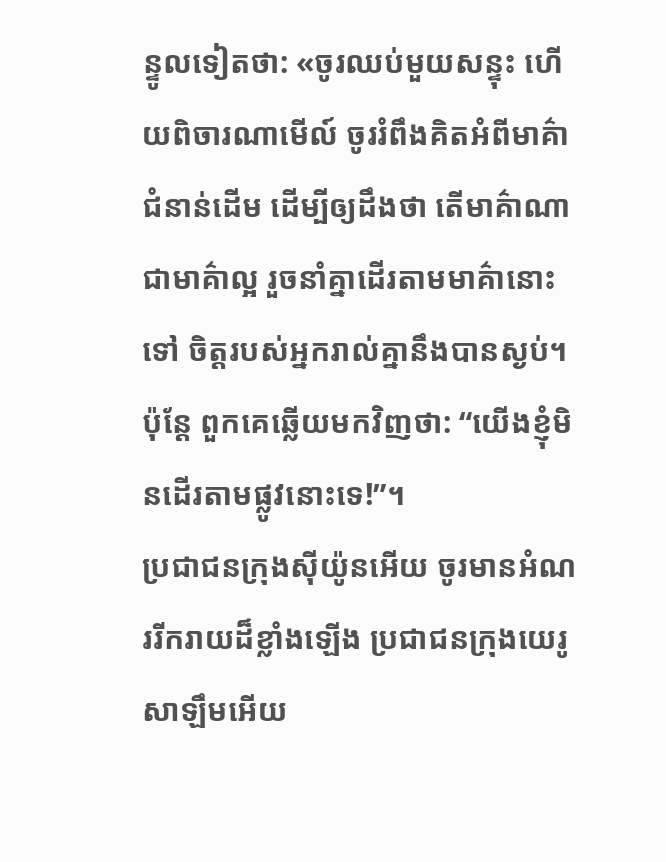ន្ទូលទៀតថា: «ចូរឈប់មួយសន្ទុះ ហើយពិចារណាមើល៍ ចូររំពឹងគិតអំពីមាគ៌ាជំនាន់ដើម ដើម្បីឲ្យដឹងថា តើមាគ៌ាណាជាមាគ៌ាល្អ រួចនាំគ្នាដើរតាមមាគ៌ានោះទៅ ចិត្តរបស់អ្នករាល់គ្នានឹងបានស្ងប់។ ប៉ុន្តែ ពួកគេឆ្លើយមកវិញថា: “យើងខ្ញុំមិនដើរតាមផ្លូវនោះទេ!”។
ប្រជាជនក្រុងស៊ីយ៉ូនអើយ ចូរមានអំណររីករាយដ៏ខ្លាំងឡើង ប្រជាជនក្រុងយេរូសាឡឹមអើយ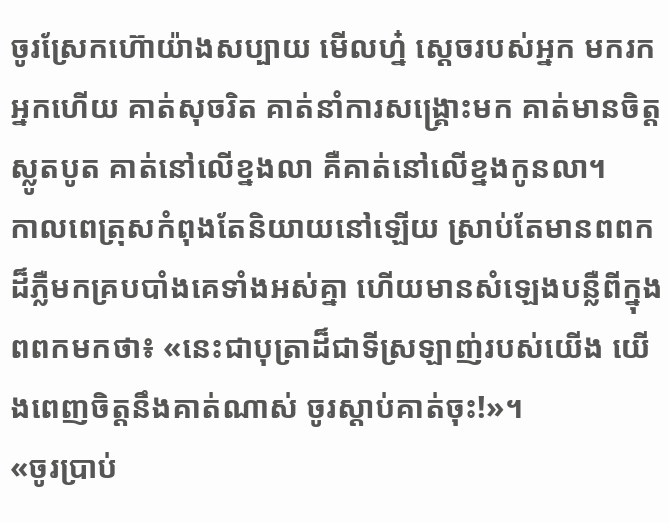ចូរស្រែកហ៊ោយ៉ាងសប្បាយ មើលហ្ន៎ ស្តេចរបស់អ្នក មករកអ្នកហើយ គាត់សុចរិត គាត់នាំការសង្គ្រោះមក គាត់មានចិត្តស្លូតបូត គាត់នៅលើខ្នងលា គឺគាត់នៅលើខ្នងកូនលា។
កាលពេត្រុសកំពុងតែនិយាយនៅឡើយ ស្រាប់តែមានពពកដ៏ភ្លឺមកគ្របបាំងគេទាំងអស់គ្នា ហើយមានសំឡេងបន្លឺពីក្នុងពពកមកថា៖ «នេះជាបុត្រាដ៏ជាទីស្រឡាញ់របស់យើង យើងពេញចិត្តនឹងគាត់ណាស់ ចូរស្ដាប់គាត់ចុះ!»។
«ចូរប្រាប់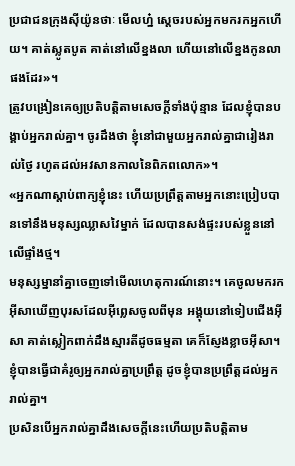ប្រជាជនក្រុងស៊ីយ៉ូនថាៈ មើលហ្ន៎ ស្តេចរបស់អ្នកមករកអ្នកហើយ។ គាត់ស្លូតបូត គាត់នៅលើខ្នងលា ហើយនៅលើខ្នងកូនលាផងដែរ»។
ត្រូវបង្រៀនគេឲ្យប្រតិបត្ដិតាមសេចក្ដីទាំងប៉ុន្មាន ដែលខ្ញុំបានបង្គាប់អ្នករាល់គ្នា។ ចូរដឹងថា ខ្ញុំនៅជាមួយអ្នករាល់គ្នាជារៀងរាល់ថ្ងៃ រហូតដល់អវសានកាលនៃពិភពលោក»។
«អ្នកណាស្ដាប់ពាក្យខ្ញុំនេះ ហើយប្រព្រឹត្ដតាមអ្នកនោះប្រៀបបានទៅនឹងមនុស្សឈ្លាសវៃម្នាក់ ដែលបានសង់ផ្ទះរបស់ខ្លួននៅលើផ្ទាំងថ្ម។
មនុស្សម្នានាំគ្នាចេញទៅមើលហេតុការណ៍នោះ។ គេចូលមករកអ៊ីសាឃើញបុរសដែលអ៊ីព្លេសចូលពីមុន អង្គុយនៅទៀបជើងអ៊ីសា គាត់ស្លៀកពាក់ដឹងស្មារតីដូចធម្មតា គេក៏ស្ញែងខ្លាចអ៊ីសា។
ខ្ញុំបានធ្វើជាគំរូឲ្យអ្នករាល់គ្នាប្រព្រឹត្ដ ដូចខ្ញុំបានប្រព្រឹត្ដដល់អ្នករាល់គ្នា។
ប្រសិនបើអ្នករាល់គ្នាដឹងសេចក្ដីនេះហើយប្រតិបត្ដិតាម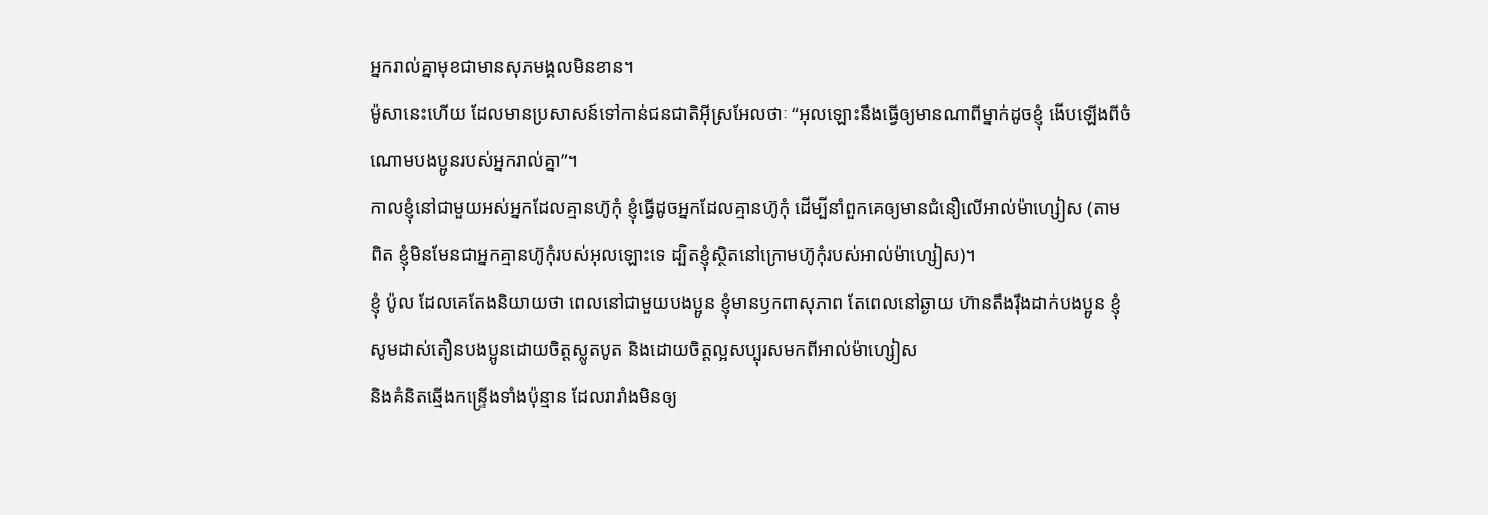អ្នករាល់គ្នាមុខជាមានសុភមង្គលមិនខាន។
ម៉ូសានេះហើយ ដែលមានប្រសាសន៍ទៅកាន់ជនជាតិអ៊ីស្រអែលថាៈ “អុលឡោះនឹងធ្វើឲ្យមានណាពីម្នាក់ដូចខ្ញុំ ងើបឡើងពីចំណោមបងប្អូនរបស់អ្នករាល់គ្នា”។
កាលខ្ញុំនៅជាមួយអស់អ្នកដែលគ្មានហ៊ូកុំ ខ្ញុំធ្វើដូចអ្នកដែលគ្មានហ៊ូកុំ ដើម្បីនាំពួកគេឲ្យមានជំនឿលើអាល់ម៉ាហ្សៀស (តាមពិត ខ្ញុំមិនមែនជាអ្នកគ្មានហ៊ូកុំរបស់អុលឡោះទេ ដ្បិតខ្ញុំស្ថិតនៅក្រោមហ៊ូកុំរបស់អាល់ម៉ាហ្សៀស)។
ខ្ញុំ ប៉ូល ដែលគេតែងនិយាយថា ពេលនៅជាមួយបងប្អូន ខ្ញុំមានឫកពាសុភាព តែពេលនៅឆ្ងាយ ហ៊ានតឹងរ៉ឹងដាក់បងប្អូន ខ្ញុំសូមដាស់តឿនបងប្អូនដោយចិត្ដស្លូតបូត និងដោយចិត្ដល្អសប្បុរសមកពីអាល់ម៉ាហ្សៀស
និងគំនិតឆ្មើងកន្ទ្រើងទាំងប៉ុន្មាន ដែលរារាំងមិនឲ្យ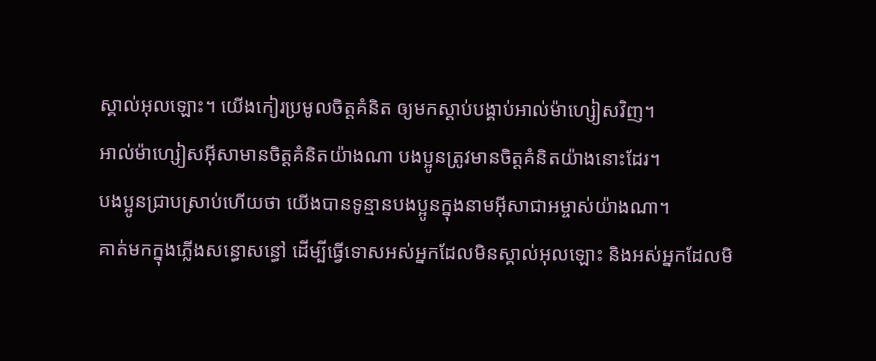ស្គាល់អុលឡោះ។ យើងកៀរប្រមូលចិត្ដគំនិត ឲ្យមកស្ដាប់បង្គាប់អាល់ម៉ាហ្សៀសវិញ។
អាល់ម៉ាហ្សៀសអ៊ីសាមានចិត្ដគំនិតយ៉ាងណា បងប្អូនត្រូវមានចិត្ដគំនិតយ៉ាងនោះដែរ។
បងប្អូនជ្រាបស្រាប់ហើយថា យើងបានទូន្មានបងប្អូនក្នុងនាមអ៊ីសាជាអម្ចាស់យ៉ាងណា។
គាត់មកក្នុងភ្លើងសន្ធោសន្ធៅ ដើម្បីធ្វើទោសអស់អ្នកដែលមិនស្គាល់អុលឡោះ និងអស់អ្នកដែលមិ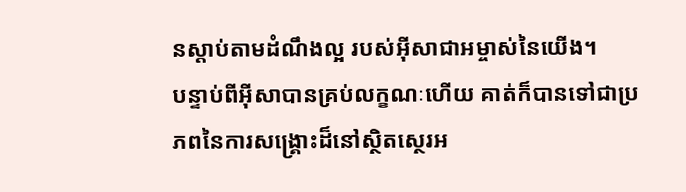នស្ដាប់តាមដំណឹងល្អ របស់អ៊ីសាជាអម្ចាស់នៃយើង។
បន្ទាប់ពីអ៊ីសាបានគ្រប់លក្ខណៈហើយ គាត់ក៏បានទៅជាប្រភពនៃការសង្គ្រោះដ៏នៅស្ថិតស្ថេរអ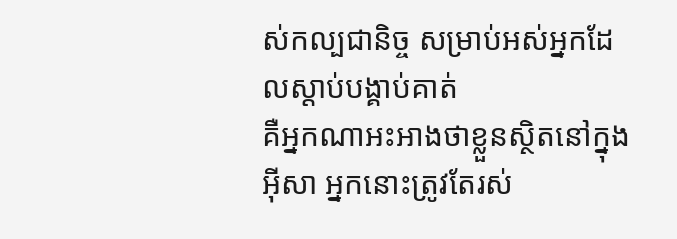ស់កល្បជានិច្ច សម្រាប់អស់អ្នកដែលស្ដាប់បង្គាប់គាត់
គឺអ្នកណាអះអាងថាខ្លួនស្ថិតនៅក្នុងអ៊ីសា អ្នកនោះត្រូវតែរស់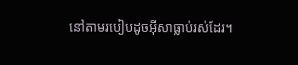នៅតាមរបៀបដូចអ៊ីសាធ្លាប់រស់ដែរ។